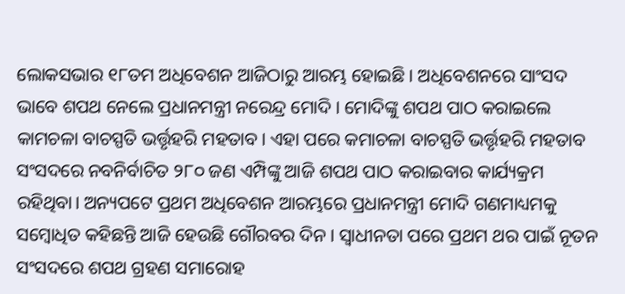ଲୋକସଭାର ୧୮ତମ ଅଧିବେଶନ ଆଜିଠାରୁ ଆରମ୍ଭ ହୋଇଛି । ଅଧିବେଶନରେ ସାଂସଦ ଭାବେ ଶପଥ ନେଲେ ପ୍ରଧାନମନ୍ତ୍ରୀ ନରେନ୍ଦ୍ର ମୋଦି । ମୋଦିଙ୍କୁ ଶପଥ ପାଠ କରାଇଲେ କାମଚଳା ବାଚସ୍ପତି ଭର୍ତ୍ତୃହରି ମହତାବ। ଏହା ପରେ କମାଚଳା ବାଚସ୍ପତି ଭର୍ତ୍ତୃହରି ମହତାବ ସଂସଦରେ ନବନିର୍ବାଚିତ ୨୮୦ ଜଣ ଏମ୍ପିଙ୍କୁ ଆଜି ଶପଥ ପାଠ କରାଇବାର କାର୍ଯ୍ୟକ୍ରମ ରହିଥିବା। ଅନ୍ୟପଟେ ପ୍ରଥମ ଅଧିବେଶନ ଆରମ୍ଭରେ ପ୍ରଧାନମନ୍ତ୍ରୀ ମୋଦି ଗଣମାଧ୍ୟମକୁ ସମ୍ବୋଧିତ କହିଛନ୍ତି ଆଜି ହେଉଛି ଗୌରବର ଦିନ। ସ୍ବାଧୀନତା ପରେ ପ୍ରଥମ ଥର ପାଇଁ ନୂତନ ସଂସଦରେ ଶପଥ ଗ୍ରହଣ ସମାରୋହ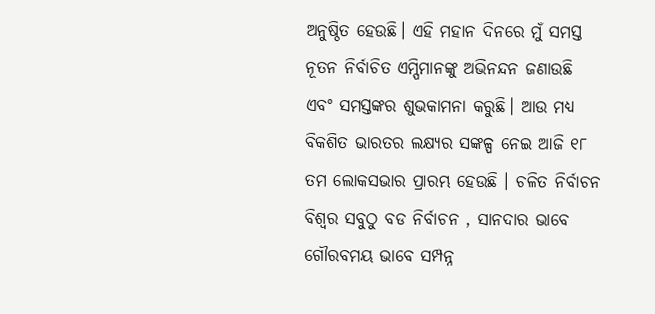ଅନୁଷ୍ଠିତ ହେଉଛି। ଏହି ମହାନ ଦିନରେ ମୁଁ ସମସ୍ତ ନୂତନ ନିର୍ବାଚିତ ଏମ୍ପିମାନଙ୍କୁ ଅଭିନନ୍ଦନ ଜଣାଉଛି ଏବଂ ସମସ୍ତଙ୍କର ଶୁଭକାମନା କରୁଛି। ଆଉ ମଧ୍ୟ ବିକଶିତ ଭାରତର ଲକ୍ଷ୍ୟର ସଙ୍କଳ୍ପ ନେଇ ଆଜି ୧୮ ତମ ଲୋକସଭାର ପ୍ରାରମ୍ଭ ହେଉଛି । ଚଳିତ ନିର୍ବାଚନ ବିଶ୍ୱର ସବୁଠୁ ବଡ ନିର୍ବାଚନ , ସାନଦାର ଭାବେ ଗୌରବମୟ ଭାବେ ସମ୍ପନ୍ନ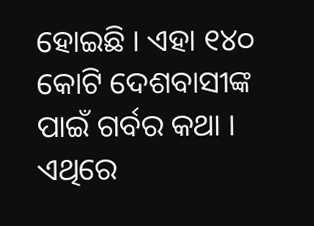ହୋଇଛି । ଏହା ୧୪୦ କୋଟି ଦେଶବାସୀଙ୍କ ପାଇଁ ଗର୍ବର କଥା । ଏଥିରେ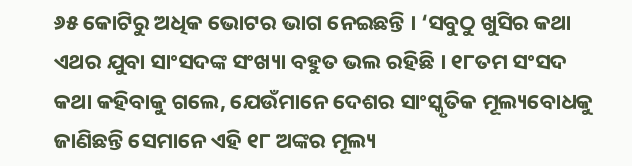୬୫ କୋଟିରୁ ଅଧିକ ଭୋଟର ଭାଗ ନେଇଛନ୍ତି । ‘ସବୁଠୁ ଖୁସିର କଥା ଏଥର ଯୁବା ସାଂସଦଙ୍କ ସଂଖ୍ୟା ବହୁତ ଭଲ ରହିଛି । ୧୮ତମ ସଂସଦ କଥା କହିବାକୁ ଗଲେ, ଯେଉଁମାନେ ଦେଶର ସାଂସ୍କୃତିକ ମୂଲ୍ୟବୋଧକୁ ଜାଣିଛନ୍ତି ସେମାନେ ଏହି ୧୮ ଅଙ୍କର ମୂଲ୍ୟ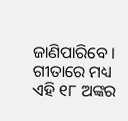ଜାଣିପାରିବେ । ଗୀତାରେ ମଧ୍ୟ ଏହି ୧୮ ଅଙ୍କର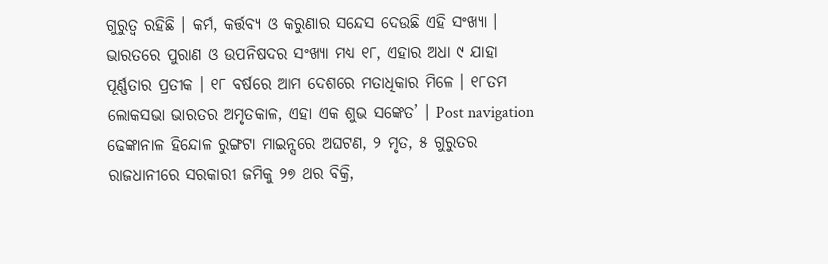ଗୁରୁତ୍ୱ ରହିଛି । କର୍ମ, କର୍ତ୍ତବ୍ୟ ଓ କରୁଣାର ସନ୍ଦେସ ଦେଉଛି ଏହି ସଂଖ୍ୟା । ଭାରତରେ ପୁରାଣ ଓ ଉପନିଷଦର ସଂଖ୍ୟା ମଧ୍ୟ ୧୮, ଏହାର ଅଧା ୯ ଯାହା ପୂର୍ଣ୍ଣତାର ପ୍ରତୀକ । ୧୮ ବର୍ଷରେ ଆମ ଦେଶରେ ମତାଧିକାର ମିଳେ । ୧୮ତମ ଲୋକସଭା ଭାରତର ଅମୃତକାଳ, ଏହା ଏକ ଶୁଭ ସଙ୍କେତ’ । Post navigation ଢେଙ୍କାନାଳ ହିନ୍ଦୋଳ ରୁଙ୍ଗଟା ମାଇନ୍ସରେ ଅଘଟଣ, ୨ ମୃତ, ୫ ଗୁରୁତର ରାଜଧାନୀରେ ସରକାରୀ ଜମିକୁ ୨୭ ଥର ବିକ୍ରି,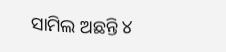ସାମିଲ ଅଛନ୍ତି ୪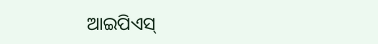ଆଇପିଏସ୍